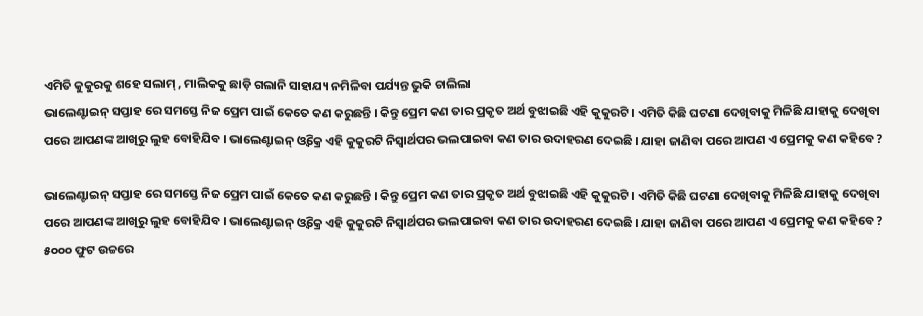ଏମିତି କୁକୁରକୁ ଶହେ ସଲାମ୍ , ମାଲିକକୁ ଛାଡ଼ି ଗଲାନି ସାହାଯ୍ୟ ନମିଳିବା ପର୍ଯ୍ୟନ୍ତ ଭୁକି ଚାଲିଲା
ଭାଲେଣ୍ଟାଇନ୍ ସପ୍ତାହ ରେ ସମସ୍ତେ ନିଜ ପ୍ରେମ ପାଇଁ କେତେ କଣ କରୁଛନ୍ତି । କିନ୍ତୁ ପ୍ରେମ କଣ ତାର ପ୍ରକୃତ ଅର୍ଥ ବୁଝାଇଛି ଏହି କୁକୁରଟି । ଏମିତି କିଛି ଘଟଣା ଦେଖିବାକୁ ମିଳିଛି ଯାହାକୁ ଦେଖିବା ପରେ ଆପଣଙ୍କ ଆଖିରୁ ଲୁହ ବୋହିଯିବ । ଭାଲେଣ୍ଟାଇନ୍ ଓ୍ଵିକ୍ରେ ଏହି କୁକୁରଟି ନିସ୍ୱାର୍ଥପର ଭଲପାଇବା କଣ ତାର ଉଦାହରଣ ଦେଇଛି । ଯାହା ଜାଣିବା ପରେ ଆପଣ ଏ ପ୍ରେମକୁ କଣ କହିବେ ?

ଭାଲେଣ୍ଟାଇନ୍ ସପ୍ତାହ ରେ ସମସ୍ତେ ନିଜ ପ୍ରେମ ପାଇଁ କେତେ କଣ କରୁଛନ୍ତି । କିନ୍ତୁ ପ୍ରେମ କଣ ତାର ପ୍ରକୃତ ଅର୍ଥ ବୁଝାଇଛି ଏହି କୁକୁରଟି । ଏମିତି କିଛି ଘଟଣା ଦେଖିବାକୁ ମିଳିଛି ଯାହାକୁ ଦେଖିବା ପରେ ଆପଣଙ୍କ ଆଖିରୁ ଲୁହ ବୋହିଯିବ । ଭାଲେଣ୍ଟାଇନ୍ ଓ୍ଵିକ୍ରେ ଏହି କୁକୁରଟି ନିସ୍ୱାର୍ଥପର ଭଲପାଇବା କଣ ତାର ଉଦାହରଣ ଦେଇଛି । ଯାହା ଜାଣିବା ପରେ ଆପଣ ଏ ପ୍ରେମକୁ କଣ କହିବେ ?
୫୦୦୦ ଫୁଟ ଉଚ୍ଚରେ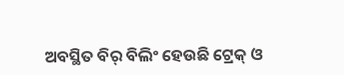ଅବସ୍ଥିତ ବିର୍ ବିଲିଂ ହେଉଛି ଟ୍ରେକ୍ ଓ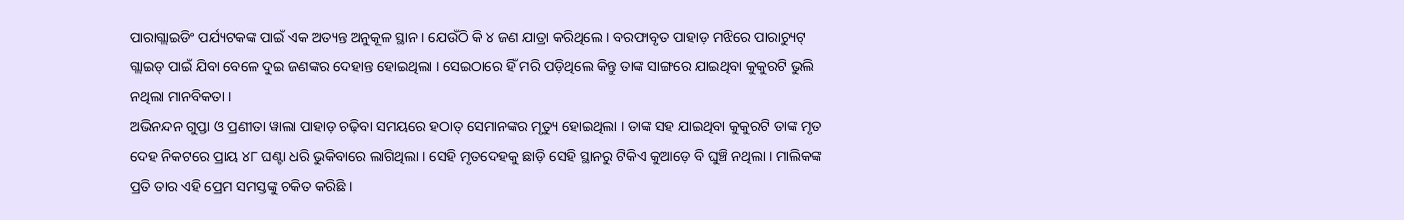ପାରାଗ୍ଲାଇଡିଂ ପର୍ଯ୍ୟଟକଙ୍କ ପାଇଁ ଏକ ଅତ୍ୟନ୍ତ ଅନୁକୂଳ ସ୍ଥାନ । ଯେଉଁଠି କି ୪ ଜଣ ଯାତ୍ରା କରିଥିଲେ । ବରଫାବୃତ ପାହାଡ଼ ମଝିରେ ପାରାଚ୍ୟୁଟ୍ ଗ୍ଲାଇଡ୍ ପାଇଁ ଯିବା ବେଳେ ଦୁଇ ଜଣଙ୍କର ଦେହାନ୍ତ ହୋଇଥିଲା । ସେଇଠାରେ ହିଁ ମରି ପଡ଼ିଥିଲେ କିନ୍ତୁ ତାଙ୍କ ସାଙ୍ଗରେ ଯାଇଥିବା କୁକୁରଟି ଭୁଲି ନଥିଲା ମାନବିକତା ।
ଅଭିନନ୍ଦନ ଗୁପ୍ତା ଓ ପ୍ରଣୀତା ୱାଲା ପାହାଡ଼ ଚଢ଼ିବା ସମୟରେ ହଠାତ୍ ସେମାନଙ୍କର ମୃତ୍ୟୁ ହୋଇଥିଲା । ତାଙ୍କ ସହ ଯାଇଥିବା କୁକୁରଟି ତାଙ୍କ ମୃତ ଦେହ ନିକଟରେ ପ୍ରାୟ ୪୮ ଘଣ୍ଟା ଧରି ଭୁକିବାରେ ଲାଗିଥିଲା । ସେହି ମୃତଦେହକୁ ଛାଡ଼ି ସେହି ସ୍ଥାନରୁ ଟିକିଏ କୁଆଡ଼େ ବି ଘୁଞ୍ଚି ନଥିଲା । ମାଲିକଙ୍କ ପ୍ରତି ତାର ଏହି ପ୍ରେମ ସମସ୍ତଙ୍କୁ ଚକିତ କରିଛି ।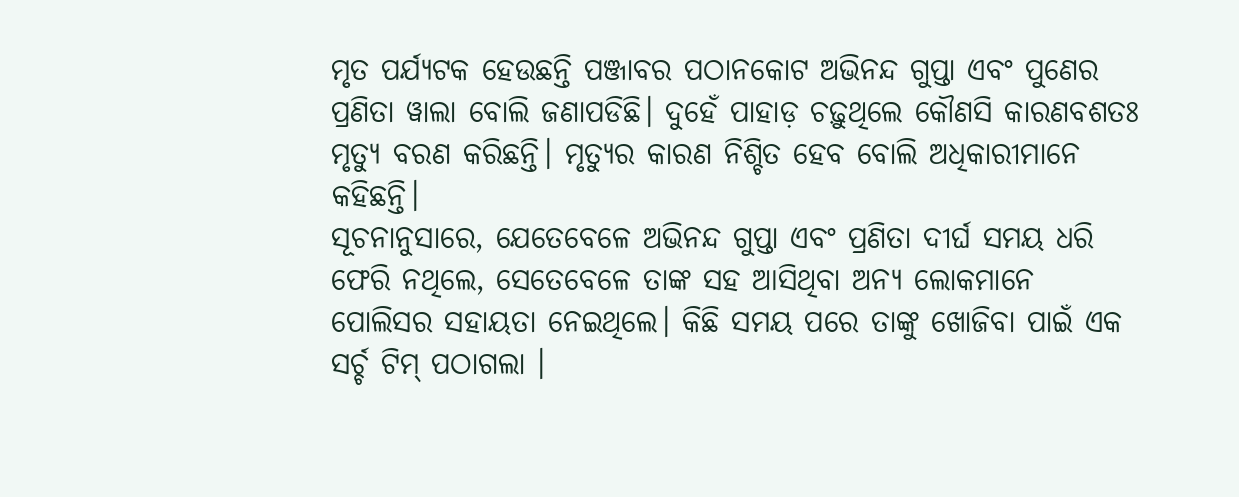ମୃତ ପର୍ଯ୍ୟଟକ ହେଉଛନ୍ତି ପଞ୍ଜାବର ପଠାନକୋଟ ଅଭିନନ୍ଦ ଗୁପ୍ତା ଏବଂ ପୁଣେର ପ୍ରଣିତା ୱାଲା ବୋଲି ଜଣାପଡିଛି। ଦୁହେଁ ପାହାଡ଼ ଚଢ଼ୁଥିଲେ କୌଣସି କାରଣବଶତଃ ମୃତ୍ୟୁ ବରଣ କରିଛନ୍ତି। ମୃତ୍ୟୁର କାରଣ ନିଶ୍ଚିତ ହେବ ବୋଲି ଅଧିକାରୀମାନେ କହିଛନ୍ତି।
ସୂଚନାନୁସାରେ, ଯେତେବେଳେ ଅଭିନନ୍ଦ ଗୁପ୍ତା ଏବଂ ପ୍ରଣିତା ଦୀର୍ଘ ସମୟ ଧରି ଫେରି ନଥିଲେ, ସେତେବେଳେ ତାଙ୍କ ସହ ଆସିଥିବା ଅନ୍ୟ ଲୋକମାନେ ପୋଲିସର ସହାୟତା ନେଇଥିଲେ। କିଛି ସମୟ ପରେ ତାଙ୍କୁ ଖୋଜିବା ପାଇଁ ଏକ ସର୍ଚ୍ଚ ଟିମ୍ ପଠାଗଲା ।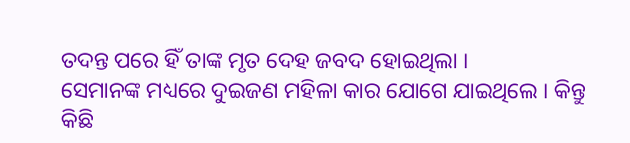ତଦନ୍ତ ପରେ ହିଁ ତାଙ୍କ ମୃତ ଦେହ ଜବଦ ହୋଇଥିଲା ।
ସେମାନଙ୍କ ମଧ୍ୟରେ ଦୁଇଜଣ ମହିଳା କାର ଯୋଗେ ଯାଇଥିଲେ । କିନ୍ତୁ କିଛି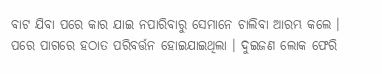ବାଟ ଯିବା ପରେ କାର ଯାଇ ନପାରିବାରୁ ସେମାନେ ଚାଲିବା ଆରମ୍ଭ କଲେ । ପରେ ପାଗରେ ହଠାତ ପରିବର୍ତ୍ତନ ହୋଇଯାଇଥିଲା । ଦୁଇଜଣ ଲୋକ ଫେରି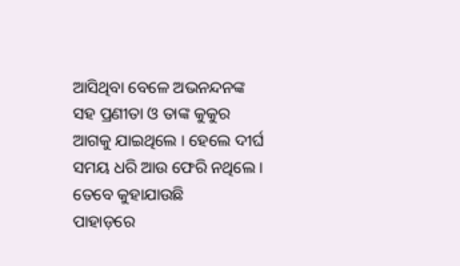ଆସିଥିବା ବେଳେ ଅଭନନ୍ଦନଙ୍କ ସହ ପ୍ରଣୀତା ଓ ତାଙ୍କ କୁକୁର ଆଗକୁ ଯାଇଥିଲେ । ହେଲେ ଦୀର୍ଘ ସମୟ ଧରି ଆଉ ଫେରି ନଥିଲେ । ତେବେ କୁହାଯାଉଛି
ପାହାଡ଼ରେ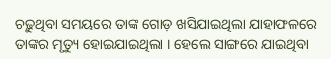ଚଢ଼ୁଥିବା ସମୟରେ ତାଙ୍କ ଗୋଡ଼ ଖସିଯାଇଥିଲା ଯାହାଫଳରେ ତାଙ୍କର ମୃତ୍ୟୁ ହୋଇଯାଇଥିଲା । ହେଲେ ସାଙ୍ଗରେ ଯାଇଥିବା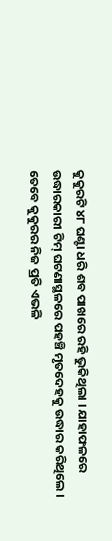କୁକୁରଟି ୪୮ ଘଣ୍ଟା ଧରି ଶବ ପାଖରେ ରହି ଭୁକିଥିଲା । ଯାହାଫଳରେ ଉଦ୍ଧାରକାରୀ ଟିମ୍ ଘଟଣାସ୍ଥଳରେ ପହଞ୍ଚି ମୃତଦେହକୁ ଉଦ୍ଧାର କରିଥିଲେ । ତେବେ କୁକୁରର ନିଜ ପ୍ରତି ଏଭଳି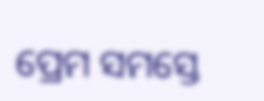ପ୍ରେମ ସମସ୍ତେ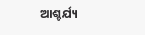ଆଶ୍ଚର୍ଯ୍ୟ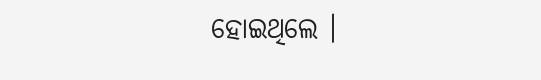ହୋଇଥିଲେ ।